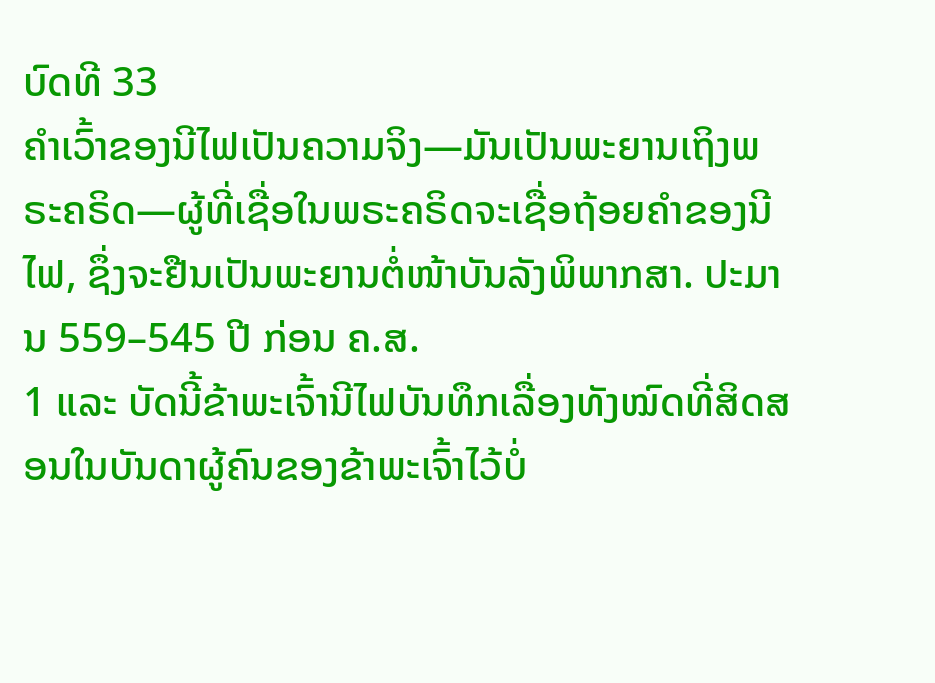ບົດທີ 33
ຄຳເວົ້າຂອງນີໄຟເປັນຄວາມຈິງ—ມັນເປັນພະຍານເຖິງພຣະຄຣິດ—ຜູ້ທີ່ເຊື່ອໃນພຣະຄຣິດຈະເຊື່ອຖ້ອຍຄຳຂອງນີໄຟ, ຊຶ່ງຈະຢືນເປັນພະຍານຕໍ່ໜ້າບັນລັງພິພາກສາ. ປະມານ 559–545 ປີ ກ່ອນ ຄ.ສ.
1 ແລະ ບັດນີ້ຂ້າພະເຈົ້ານີໄຟບັນທຶກເລື່ອງທັງໝົດທີ່ສິດສອນໃນບັນດາຜູ້ຄົນຂອງຂ້າພະເຈົ້າໄວ້ບໍ່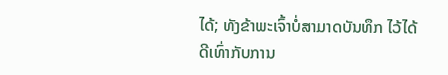ໄດ້; ທັງຂ້າພະເຈົ້າບໍ່ສາມາດບັນທຶກ ໄວ້ໄດ້ດີເທົ່າກັບການ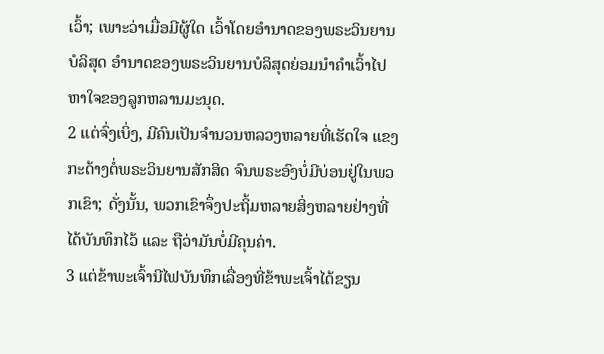ເວົ້າ; ເພາະວ່າເມື່ອມີຜູ້ໃດ ເວົ້າໂດຍອຳນາດຂອງພຣະວິນຍານບໍລິສຸດ ອຳນາດຂອງພຣະວິນຍານບໍລິສຸດຍ່ອມນຳຄຳເວົ້າໄປຫາໃຈຂອງລູກຫລານມະນຸດ.
2 ແຕ່ຈົ່ງເບິ່ງ, ມີຄົນເປັນຈຳນວນຫລວງຫລາຍທີ່ເຮັດໃຈ ແຂງກະດ້າງຕໍ່ພຣະວິນຍານສັກສິດ ຈົນພຣະອົງບໍ່ມີບ່ອນຢູ່ໃນພວກເຂົາ; ດັ່ງນັ້ນ, ພວກເຂົາຈຶ່ງປະຖິ້ມຫລາຍສິ່ງຫລາຍຢ່າງທີ່ໄດ້ບັນທຶກໄວ້ ແລະ ຖືວ່າມັນບໍ່ມີຄຸນຄ່າ.
3 ແຕ່ຂ້າພະເຈົ້ານີໄຟບັນທຶກເລື່ອງທີ່ຂ້າພະເຈົ້າໄດ້ຂຽນ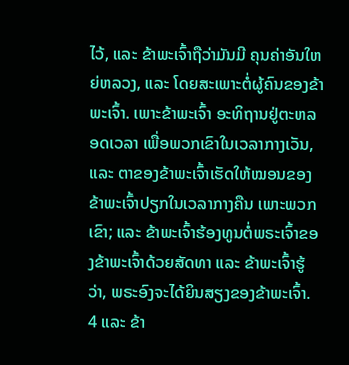ໄວ້, ແລະ ຂ້າພະເຈົ້າຖືວ່າມັນມີ ຄຸນຄ່າອັນໃຫຍ່ຫລວງ, ແລະ ໂດຍສະເພາະຕໍ່ຜູ້ຄົນຂອງຂ້າພະເຈົ້າ. ເພາະຂ້າພະເຈົ້າ ອະທິຖານຢູ່ຕະຫລອດເວລາ ເພື່ອພວກເຂົາໃນເວລາກາງເວັນ, ແລະ ຕາຂອງຂ້າພະເຈົ້າເຮັດໃຫ້ໝອນຂອງຂ້າພະເຈົ້າປຽກໃນເວລາກາງຄືນ ເພາະພວກເຂົາ; ແລະ ຂ້າພະເຈົ້າຮ້ອງທູນຕໍ່ພຣະເຈົ້າຂອງຂ້າພະເຈົ້າດ້ວຍສັດທາ ແລະ ຂ້າພະເຈົ້າຮູ້ວ່າ, ພຣະອົງຈະໄດ້ຍິນສຽງຂອງຂ້າພະເຈົ້າ.
4 ແລະ ຂ້າ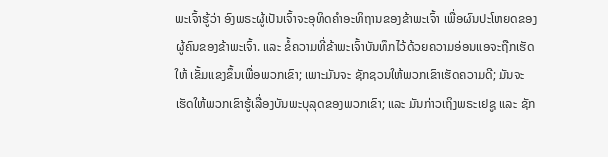ພະເຈົ້າຮູ້ວ່າ ອົງພຣະຜູ້ເປັນເຈົ້າຈະອຸທິດຄຳອະທິຖານຂອງຂ້າພະເຈົ້າ ເພື່ອຜົນປະໂຫຍດຂອງຜູ້ຄົນຂອງຂ້າພະເຈົ້າ. ແລະ ຂໍ້ຄວາມທີ່ຂ້າພະເຈົ້າບັນທຶກໄວ້ດ້ວຍຄວາມອ່ອນແອຈະຖືກເຮັດໃຫ້ ເຂັ້ມແຂງຂຶ້ນເພື່ອພວກເຂົາ; ເພາະມັນຈະ ຊັກຊວນໃຫ້ພວກເຂົາເຮັດຄວາມດີ; ມັນຈະເຮັດໃຫ້ພວກເຂົາຮູ້ເລື່ອງບັນພະບຸລຸດຂອງພວກເຂົາ; ແລະ ມັນກ່າວເຖິງພຣະເຢຊູ ແລະ ຊັກ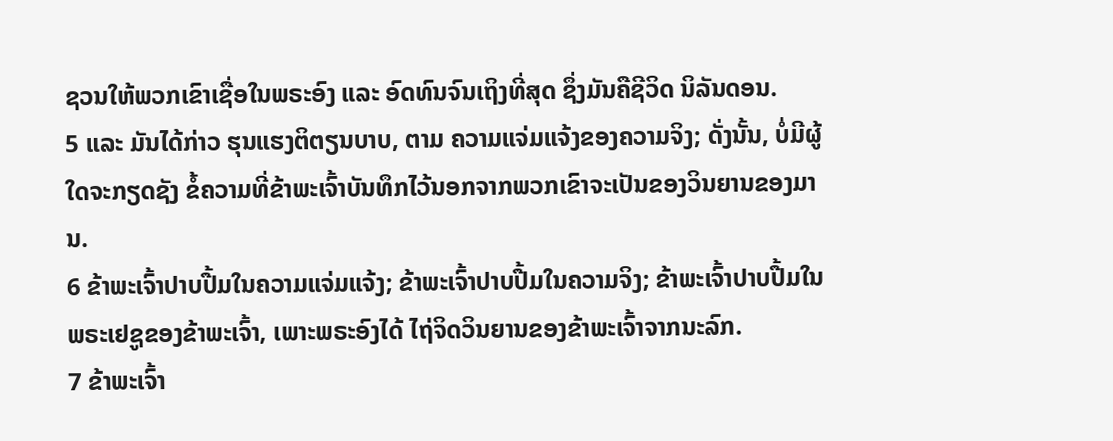ຊວນໃຫ້ພວກເຂົາເຊື່ອໃນພຣະອົງ ແລະ ອົດທົນຈົນເຖິງທີ່ສຸດ ຊຶ່ງມັນຄືຊີວິດ ນິລັນດອນ.
5 ແລະ ມັນໄດ້ກ່າວ ຮຸນແຮງຕິຕຽນບາບ, ຕາມ ຄວາມແຈ່ມແຈ້ງຂອງຄວາມຈິງ; ດັ່ງນັ້ນ, ບໍ່ມີຜູ້ໃດຈະກຽດຊັງ ຂໍ້ຄວາມທີ່ຂ້າພະເຈົ້າບັນທຶກໄວ້ນອກຈາກພວກເຂົາຈະເປັນຂອງວິນຍານຂອງມານ.
6 ຂ້າພະເຈົ້າປາບປື້ມໃນຄວາມແຈ່ມແຈ້ງ; ຂ້າພະເຈົ້າປາບປື້ມໃນຄວາມຈິງ; ຂ້າພະເຈົ້າປາບປື້ມໃນພຣະເຢຊູຂອງຂ້າພະເຈົ້າ, ເພາະພຣະອົງໄດ້ ໄຖ່ຈິດວິນຍານຂອງຂ້າພະເຈົ້າຈາກນະລົກ.
7 ຂ້າພະເຈົ້າ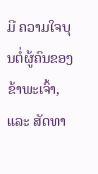ມີ ຄວາມໃຈບຸນຕໍ່ຜູ້ຄົນຂອງຂ້າພະເຈົ້າ, ແລະ ສັດທາ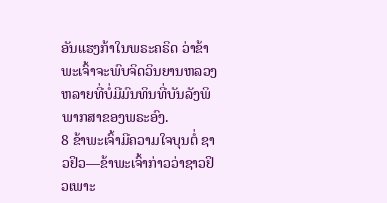ອັນແຮງກ້າໃນພຣະຄຣິດ ວ່າຂ້າພະເຈົ້າຈະພົບຈິດວິນຍານຫລວງຫລາຍທີ່ບໍ່ມີມົນທິນທີ່ບັນລັງພິພາກສາຂອງພຣະອົງ.
8 ຂ້າພະເຈົ້າມີຄວາມໃຈບຸນຕໍ່ ຊາວຢິວ—ຂ້າພະເຈົ້າກ່າວວ່າຊາວຢິວເພາະ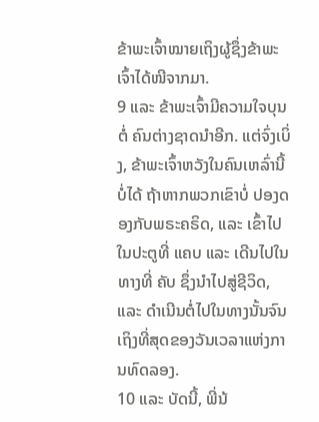ຂ້າພະເຈົ້າໝາຍເຖິງຜູ້ຊຶ່ງຂ້າພະເຈົ້າໄດ້ໜີຈາກມາ.
9 ແລະ ຂ້າພະເຈົ້າມີຄວາມໃຈບຸນຕໍ່ ຄົນຕ່າງຊາດນຳອີກ. ແຕ່ຈົ່ງເບິ່ງ, ຂ້າພະເຈົ້າຫວັງໃນຄົນເຫລົ່ານີ້ບໍ່ໄດ້ ຖ້າຫາກພວກເຂົາບໍ່ ປອງດອງກັບພຣະຄຣິດ, ແລະ ເຂົ້າໄປໃນປະຕູທີ່ ແຄບ ແລະ ເດີນໄປໃນທາງທີ່ ຄັບ ຊຶ່ງນຳໄປສູ່ຊີວິດ, ແລະ ດຳເນີນຕໍ່ໄປໃນທາງນັ້ນຈົນເຖິງທີ່ສຸດຂອງວັນເວລາແຫ່ງການທົດລອງ.
10 ແລະ ບັດນີ້, ພີ່ນ້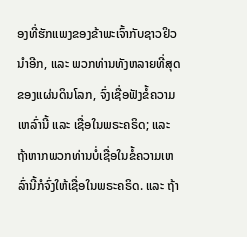ອງທີ່ຮັກແພງຂອງຂ້າພະເຈົ້າກັບຊາວຢິວນຳອີກ, ແລະ ພວກທ່ານທັງຫລາຍທີ່ສຸດຂອງແຜ່ນດິນໂລກ, ຈົ່ງເຊື່ອຟັງຂໍ້ຄວາມເຫລົ່ານີ້ ແລະ ເຊື່ອໃນພຣະຄຣິດ; ແລະ ຖ້າຫາກພວກທ່ານບໍ່ເຊື່ອໃນຂໍ້ຄວາມເຫລົ່ານີ້ກໍຈົ່ງໃຫ້ເຊື່ອໃນພຣະຄຣິດ. ແລະ ຖ້າ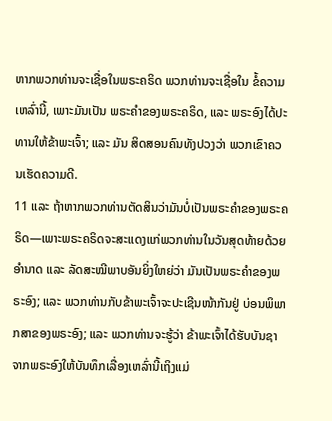ຫາກພວກທ່ານຈະເຊື່ອໃນພຣະຄຣິດ ພວກທ່ານຈະເຊື່ອໃນ ຂໍ້ຄວາມເຫລົ່ານີ້, ເພາະມັນເປັນ ພຣະຄຳຂອງພຣະຄຣິດ, ແລະ ພຣະອົງໄດ້ປະທານໃຫ້ຂ້າພະເຈົ້າ; ແລະ ມັນ ສິດສອນຄົນທັງປວງວ່າ ພວກເຂົາຄວນເຮັດຄວາມດີ.
11 ແລະ ຖ້າຫາກພວກທ່ານຕັດສິນວ່າມັນບໍ່ເປັນພຣະຄຳຂອງພຣະຄຣິດ—ເພາະພຣະຄຣິດຈະສະແດງແກ່ພວກທ່ານໃນວັນສຸດທ້າຍດ້ວຍ ອຳນາດ ແລະ ລັດສະໝີພາບອັນຍິ່ງໃຫຍ່ວ່າ ມັນເປັນພຣະຄຳຂອງພຣະອົງ; ແລະ ພວກທ່ານກັບຂ້າພະເຈົ້າຈະປະເຊີນໜ້າກັນຢູ່ ບ່ອນພິພາກສາຂອງພຣະອົງ; ແລະ ພວກທ່ານຈະຮູ້ວ່າ ຂ້າພະເຈົ້າໄດ້ຮັບບັນຊາຈາກພຣະອົງໃຫ້ບັນທຶກເລື່ອງເຫລົ່ານີ້ເຖິງແມ່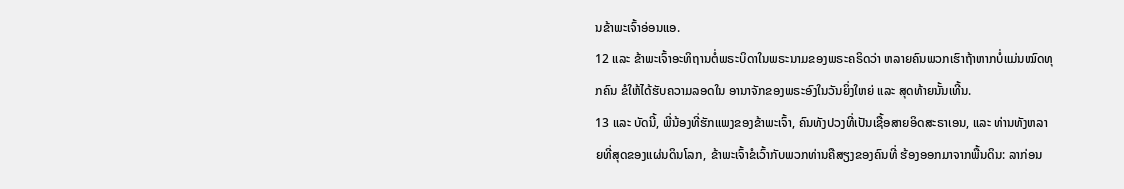ນຂ້າພະເຈົ້າອ່ອນແອ.
12 ແລະ ຂ້າພະເຈົ້າອະທິຖານຕໍ່ພຣະບິດາໃນພຣະນາມຂອງພຣະຄຣິດວ່າ ຫລາຍຄົນພວກເຮົາຖ້າຫາກບໍ່ແມ່ນໝົດທຸກຄົນ ຂໍໃຫ້ໄດ້ຮັບຄວາມລອດໃນ ອານາຈັກຂອງພຣະອົງໃນວັນຍິ່ງໃຫຍ່ ແລະ ສຸດທ້າຍນັ້ນເທີ້ນ.
13 ແລະ ບັດນີ້, ພີ່ນ້ອງທີ່ຮັກແພງຂອງຂ້າພະເຈົ້າ, ຄົນທັງປວງທີ່ເປັນເຊື້ອສາຍອິດສະຣາເອນ, ແລະ ທ່ານທັງຫລາຍທີ່ສຸດຂອງແຜ່ນດິນໂລກ, ຂ້າພະເຈົ້າຂໍເວົ້າກັບພວກທ່ານຄືສຽງຂອງຄົນທີ່ ຮ້ອງອອກມາຈາກພື້ນດິນ: ລາກ່ອນ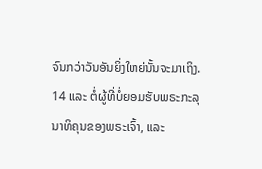ຈົນກວ່າວັນອັນຍິ່ງໃຫຍ່ນັ້ນຈະມາເຖິງ.
14 ແລະ ຕໍ່ຜູ້ທີ່ບໍ່ຍອມຮັບພຣະກະລຸນາທິຄຸນຂອງພຣະເຈົ້າ, ແລະ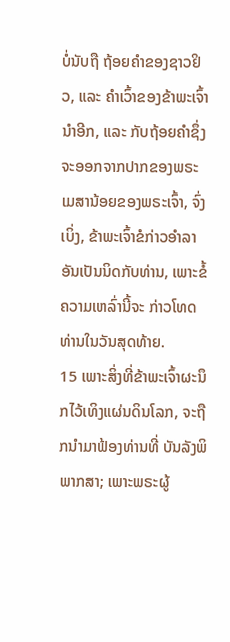ບໍ່ນັບຖື ຖ້ອຍຄຳຂອງຊາວຢິວ, ແລະ ຄຳເວົ້າຂອງຂ້າພະເຈົ້ານຳອີກ, ແລະ ກັບຖ້ອຍຄຳຊຶ່ງຈະອອກຈາກປາກຂອງພຣະເມສານ້ອຍຂອງພຣະເຈົ້າ, ຈົ່ງເບິ່ງ, ຂ້າພະເຈົ້າຂໍກ່າວອຳລາອັນເປັນນິດກັບທ່ານ, ເພາະຂໍ້ຄວາມເຫລົ່ານີ້ຈະ ກ່າວໂທດທ່ານໃນວັນສຸດທ້າຍ.
15 ເພາະສິ່ງທີ່ຂ້າພະເຈົ້າຜະນຶກໄວ້ເທິງແຜ່ນດິນໂລກ, ຈະຖືກນຳມາຟ້ອງທ່ານທີ່ ບັນລັງພິພາກສາ; ເພາະພຣະຜູ້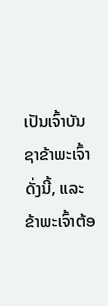ເປັນເຈົ້າບັນຊາຂ້າພະເຈົ້າດັ່ງນີ້, ແລະ ຂ້າພະເຈົ້າຕ້ອ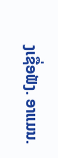ງເຊື່ອຟັງ. ອາແມນ.